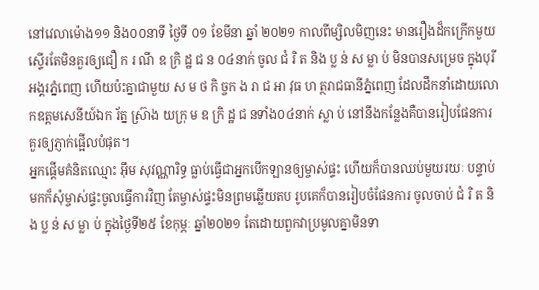នៅវេលាម៉ោង១១ និង០០នាទី ថ្ងៃទី ០១ ខែមីនា ឆ្នាំ ២០២១ កាលពីម្សិលមិញនេះ មានរឿងដ៏កក្រើកមួយ ស្ទើរតែមិនគួរឲ្យជឿ ក រ ណី ឧ ក្រិ ដ្ឋ ជ ន ០៤នាក់ ចូល ជំ រិ ត និង ប្ល ន់ ស ម្លា ប់ មិនបានសម្រេច ក្នុងបុរីអង្គរភ្នំពេញ ហើយប៉ះគ្នាជាមួយ ស ម ថ កិ ច្ចក ង រា ជ អា វុធ ហ ត្ថរាជធានីភ្នំពេញ ដែលដឹកនាំដោយលោកឧត្តមសេនីយ៍ឯក រ័ត្ន ស្រ៊ាង យក្រុ ម ឧ ក្រិ ដ្ឋ ជ នទាំង០៤នាក់ ស្លា ប់ នៅនឹងកន្លែងគឺបានរៀបផែនការគួរឲ្យភ្ញាក់ផ្អើលបំផុត។
អ្នកផ្តើមគំនិតឈ្មោះ អ៊ឹម សុវណ្ណារិទ្ធ ធ្លាប់ធ្វើជាអ្នកបើកឡានឲ្យម្ចាស់ផ្ទះ ហើយក៏បានឈប់មួយរយៈ បន្ទាប់មកក៏សុំម្ចាស់ផ្ទះចូលធ្វើការវិញ តែម្ចាស់ផ្ទះមិនព្រមឆ្លើយតប រូបគេក៏បានរៀបចំផែនការ ចូលចាប់ ជំ រិ ត និង ប្ល ន់ ស ម្លា ប់ ក្នុងថ្ងៃទី២៥ ខែកុម្ភៈ ឆ្នាំ២០២១ តែដោយពួកវាប្រមូលគ្នាមិនទា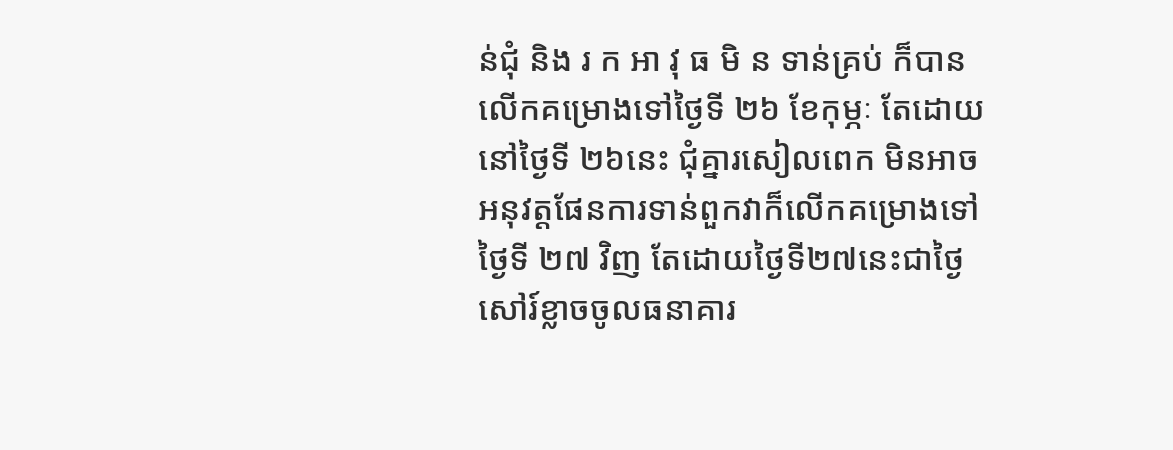ន់ជុំ និង រ ក អា វុ ធ មិ ន ទាន់គ្រប់ ក៏បានលើកគម្រោងទៅថ្ងៃទី ២៦ ខែកុម្ភៈ តែដោយនៅថ្ងៃទី ២៦នេះ ជុំគ្នារសៀលពេក មិនអាចអនុវត្តផែនការទាន់ពួកវាក៏លើកគម្រោងទៅថ្ងៃទី ២៧ វិញ តែដោយថ្ងៃទី២៧នេះជាថ្ងៃសៅរ៍ខ្លាចចូលធនាគារ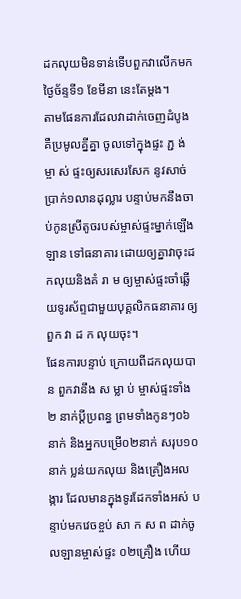ដកលុយមិនទាន់ទើបពួកវាលើកមកថ្ងៃច័ន្ទទី១ ខែមីនា នេះតែម្តង។
តាមផែនការដែលវាដាក់ចេញដំបូង គឺប្រមូលគ្នីគ្នា ចូលទៅក្នុងផ្ទះ ភ្ជ ង់ ម្ចា ស់ ផ្ទះឲ្យសរសេរសែក នូវសាច់ប្រាក់១លានដុល្លារ បន្ទាប់មកនឹងចាប់កូនស្រីតូចរបស់ម្ចាស់ផ្ទះម្នាក់ឡើងឡាន ទៅធនាគារ ដោយឲ្យគ្នាវាចុះដកលុយនិងគំ រា ម ឲ្យម្ចាស់ផ្ទះចាំឆ្លើយទូរស័ព្ទជាមួយបុគ្គលិកធនាគារ ឲ្យពួក វា ដ ក លុយចុះ។
ផែនការបន្ទាប់ ក្រោយពីដកលុយបាន ពួកវានឹង ស ម្លា ប់ ម្ចាស់ផ្ទះទាំង២ នាក់ប្តីប្រពន្ធ ព្រមទាំងកូនៗ០៦នាក់ និងអ្នកបម្រើ០២នាក់ សរុប១០នាក់ ប្លន់យកលុយ និងគ្រឿងអលង្ការ ដែលមានក្នុងទូរដែកទាំងអស់ បន្ទាប់មកវេចខ្ចប់ សា ក ស ព ដាក់ចូលឡានម្ចាស់ផ្ទះ ០២គ្រឿង ហើយ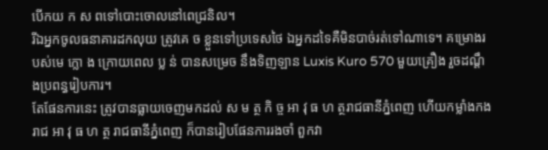បើកយ ក ស ពទៅបោះចោលនៅពេជ្រនិល។
រីឯអ្នកចូលធនាគារដកលុយ ត្រូវគេ ច ខ្លួនទៅប្រទេសថៃ ឯអ្នកដទៃគឺមិនបាច់រត់ទៅណាទេ។ គម្រោងរបស់មេ ក្លោ ង ក្រោយពេល ប្ល ន់ បានសម្រេច នឹងទិញឡាន Luxis Kuro 570 មួយគ្រឿង រួចដណ្តឹងប្រពន្ធរៀបការ។
តែផែនការនេះ ត្រូវបានធ្លាយចេញមកដល់ ស ម ត្ថ កិ ច្ច អា វុ ធ ហ ត្ថរាជធានីភ្នំពេញ ហើយកម្លាំងកងរាជ អា វុ ធ ហ ត្ថ រាជធានីភ្នំពេញ ក៏បានរៀបផែនការរងចាំ ពួកវា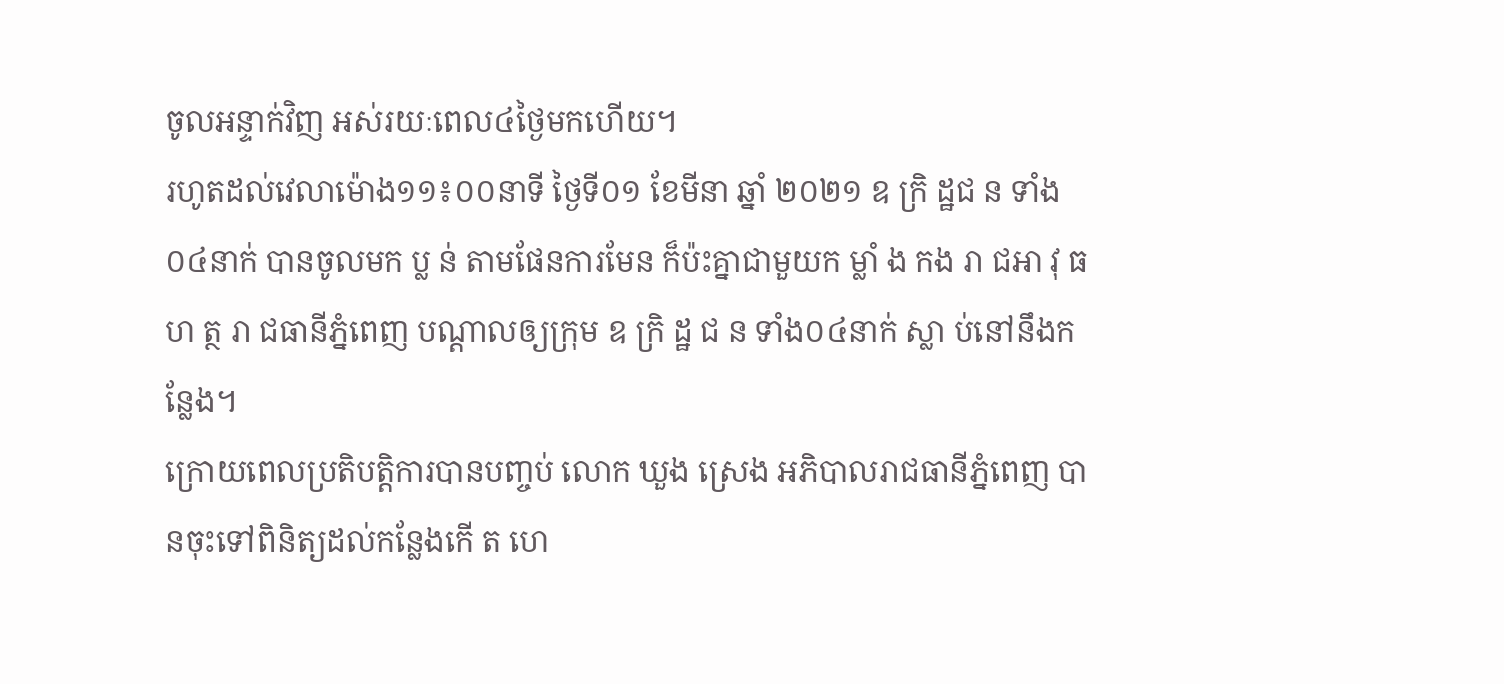ចូលអន្ទាក់វិញ អស់រយៈពេល៤ថ្ងៃមកហើយ។
រហូតដល់វេលាម៉ោង១១៖០០នាទី ថ្ងៃទី០១ ខែមីនា ឆ្នាំ ២០២១ ឧ ក្រិ ដ្ឋជ ន ទាំង០៤នាក់ បានចូលមក ប្ល ន់ តាមផែនការមែន ក៏ប៉ះគ្នាជាមួយក ម្លាំ ង កង រា ជអា វុ ធ ហ ត្ថ រា ជធានីភ្នំពេញ បណ្តាលឲ្យក្រុម ឧ ក្រិ ដ្ឋ ជ ន ទាំង០៤នាក់ ស្លា ប់នៅនឹងកន្លែង។
ក្រោយពេលប្រតិបត្តិការបានបញ្ចប់ លោក ឃួង ស្រេង អភិបាលរាជធានីភ្នំពេញ បានចុះទៅពិនិត្យដល់កន្លែងកើ ត ហេ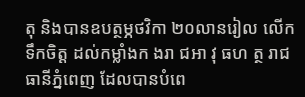តុ និងបានឧបត្ថម្ភថវិកា ២០លានរៀល លើកទឹកចិត្ត ដល់កម្លាំងក ងរា ជអា វុ ធហ ត្ថ រាជធានីភ្នំពេញ ដែលបានបំពេ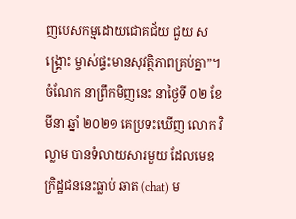ញបេសកម្មដោយជោគជ័យ ជួយ ស ង្គ្រោះ ម្ចាស់ផ្ទះមានសុវត្ថិភាពគ្រប់គ្នា”។
ចំណែក នាព្រឹកមិញនេះ នាថ្ងៃទី ០២ ខែមីនា ឆ្នាំ ២០២១ គេប្រទះឃើញ លោក វិល្លាម បានទំលាយសារមួយ ដែលមេឧក្រិដ្ឋជននេះធ្លាប់ ឆាត (chat) ម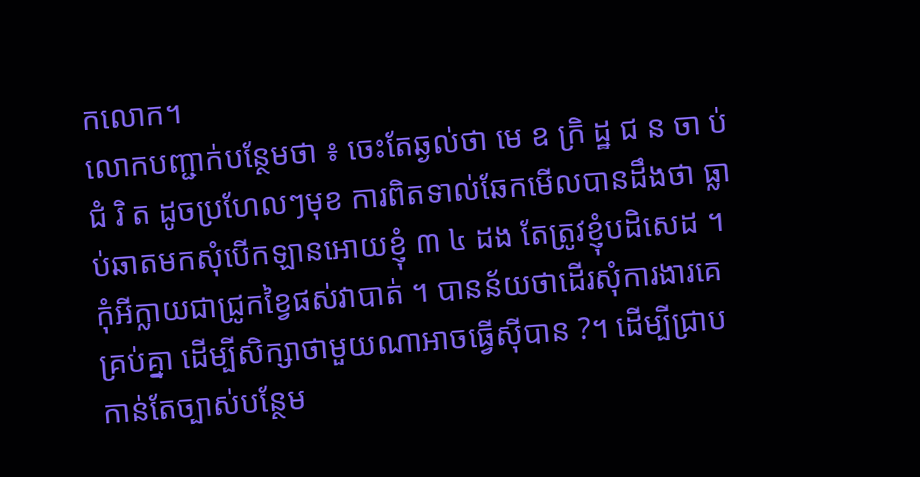កលោក។
លោកបញ្ជាក់បន្ថែមថា ៖ ចេះតែឆ្ងល់ថា មេ ឧ ក្រិ ដ្ឋ ជ ន ចា ប់ ជំ រិ ត ដូចប្រហែលៗមុខ ការពិតទាល់ឆែកមើលបានដឹងថា ធ្លាប់ឆាតមកសុំបើកឡានអោយខ្ញុំ ៣ ៤ ដង តែត្រូវខ្ញុំបដិសេដ ។ កុំអីក្លាយជាជ្រូកខ្វៃផស់វាបាត់ ។ បានន័យថាដើរសុំការងារគេគ្រប់គ្នា ដើម្បីសិក្សាថាមួយណាអាចធ្វើស៊ីបាន ?។ ដើម្បីជ្រាប កាន់តែច្បាស់បន្ថែម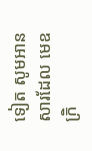ទៀត សូមអានសារដែល មេឧក្រិ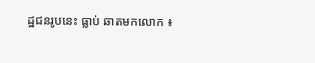ដ្ឋជនរូបនេះ ធ្លាប់ ឆាតមកលោក ៖